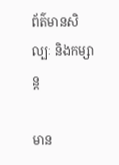ព័ត៌មានសិល្បៈ និងកម្សាន្ត

មាន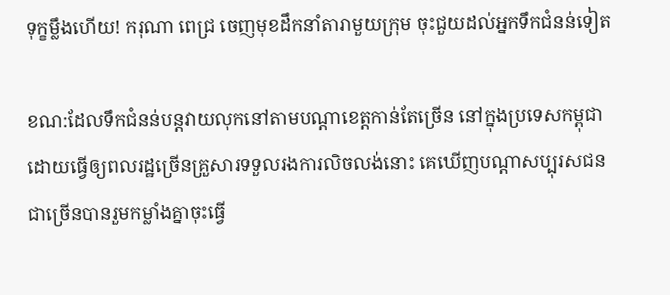ទុក្ខម្លឹងហើយ! ករុណា ពេជ្រ ចេញមុខដឹកនាំតារាមួយក្រុម ចុះជួយដល់អ្នកទឹកជំនន់ទៀត

ខណ:ដែលទឹកជំនន់បន្តវាយលុកនៅតាមបណ្ដាខេត្តកាន់តែច្រើន នៅក្នុងប្រទេសកម្ពុជា ដោយធ្វើឲ្យពលរដ្ឋច្រើនគ្រួសារទទួលរងការលិចលង់នោះ គេឃើញបណ្ដាសប្បុរសជនជាច្រើនបានរួមកម្លាំងគ្នាចុះធ្វើ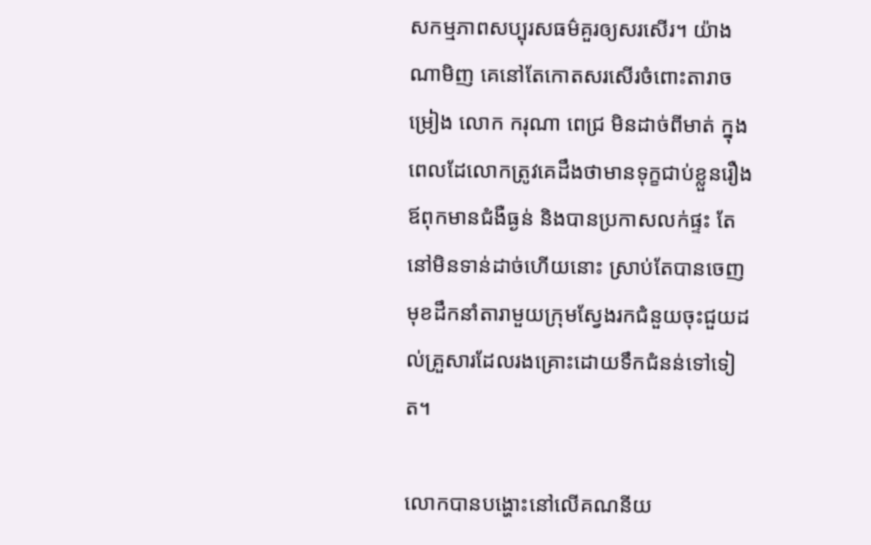សកម្មភាពសប្បុរសធម៌គួរឲ្យសរសើរ។ យ៉ាងណាមិញ គេនៅតែកោតសរសើរចំពោះតារាចម្រៀង លោក ករុណា ពេជ្រ មិនដាច់ពីមាត់ ក្នុងពេលដែលោកត្រូវគេដឹងថាមានទុក្ខជាប់ខ្លួនរឿងឪពុកមានជំងឺធ្ងន់ និងបានប្រកាសលក់ផ្ទះ តែនៅមិនទាន់ដាច់ហើយនោះ ស្រាប់តែបានចេញមុខដឹកនាំតារាមួយក្រុមស្វែងរកជំនួយចុះជួយដល់គ្រួសារដែលរងគ្រោះដោយទឹកជំនន់ទៅទៀត។

លោកបានបង្ហោះនៅលើគណនីយ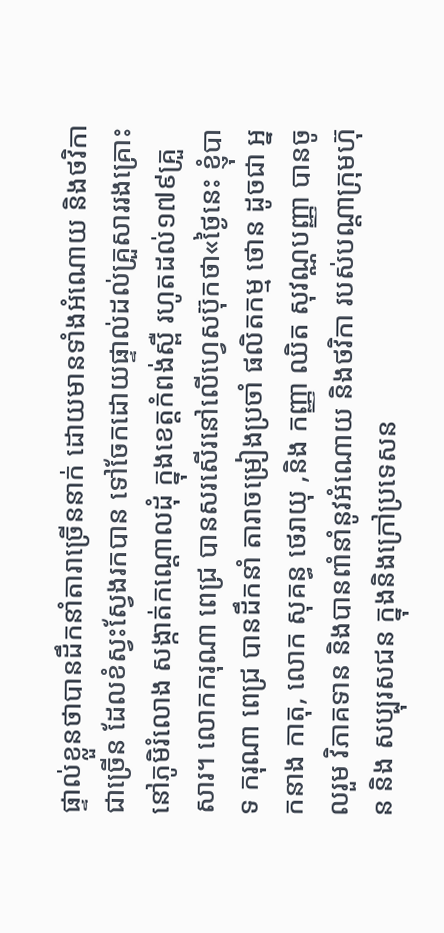ផ្ទាល់ខ្លួនថាបានដឹកនាំតារាច្រើននាក់ ដោយមានទាំងអំណោយ និងថវិកាជាច្រើន ដែលខំស្វះស្វែងរកបាន ទៅចែកដោយផ្ទាល់ដល់គ្រួសាររងគ្រោះ នៅភូមិរំលោង សង្កាត់កណ្តោលដុំ ក្នុងខេត្តកំពង់ស្ពឺ រហូតដល់១៧៩គ្រួសារ។ លោកករុណា ពេជ្រ បានសរសើរនៅលើហ្វេសប៊ុកថា«ថ្ងៃនេះ ខ្ញុំបាទ ករុណា ពេជ្រ បានដឹកនាំ តារាចម្រៀងប្រចាំ ផលិតកម្ម ថោន ដូចជា អ្នកនាង កាតុ, លោក សុគន្ធ ថេរាយុ ,និង កញ្ញា ឈិត សុវណ្ណបញ្ញា បានចូលរួម វិភាគទាន និងបានពាំនាំនូវអំណោយ និងថវិកា របស់បណ្តាក្រុមហ៊ុន និង សប្បុរសជន ក្នុងនិងក្រៅប្រទេសន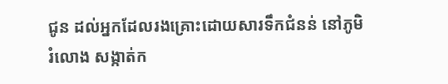ជូន ដល់អ្នកដែលរងគ្រោះដោយសារទឹកជំនន់ នៅភូមិរំលោង សង្កាត់ក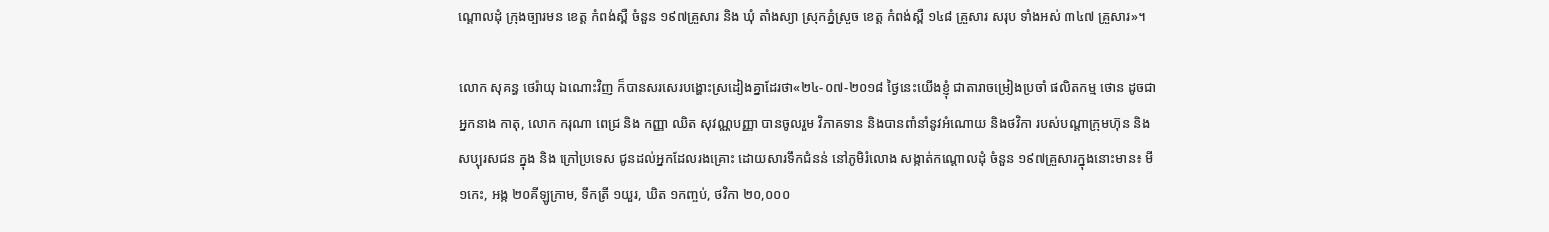ណ្តោលដុំ ក្រុងច្បារមន ខេត្ត កំពង់ស្ពឺ ចំនួន ១៩៧គ្រួសារ និង ឃុំ តាំងស្យា ស្រុកភ្នំស្រួច ខេត្ត កំពង់ស្ពឺ ១៤៨ គ្រួសារ សរុប ទាំងអស់ ៣៤៧ គ្រួសារ»។

លោក សុគន្ធ ថេរ៉ាយុ ឯណោះវិញ ក៏បានសរសេរបង្ហោះស្រដៀងគ្នាដែរថា«២៤-០៧-២០១៨ ថ្ងៃនេះយើងខ្ញុំ ជាតារាចម្រៀងប្រចាំ ផលិតកម្ម ថោន ដូចជា អ្នកនាង កាតុ, លោក ករុណា ពេជ្រ និង កញ្ញា ឈិត សុវណ្ណបញ្ញា បានចូលរួម វិភាគទាន និងបានពាំនាំនូវអំណោយ និងថវិកា របស់បណ្តាក្រុមហ៊ុន និងសប្បុរសជន ក្នុង និង ក្រៅប្រទេស ជូនដល់អ្នកដែលរងគ្រោះ ដោយសារទឹកជំនន់ នៅភូមិរំលោង សង្កាត់កណ្តោលដុំ ចំនួន ១៩៧គ្រួសារក្នុងនោះមាន៖ មី ១កេះ, អង្ក ២០គីឡូក្រាម, ទឹកត្រី ១យួរ, ឃិត ១កញ្ចប់, ថវិកា ២០,០០០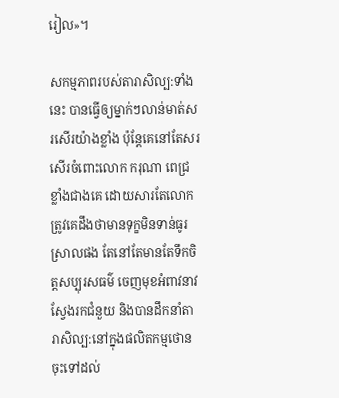រៀល»។

សកម្មភាពរបស់តារាសិល្ប:ទាំងនេះ បានធ្វើឲ្យម្នាក់ៗលាន់មាត់សរសើរយ៉ាងខ្លាំង ប៉ុន្តែគេនៅតែសរសើរចំពោះលោក ករុណា ពេជ្រ ខ្លាំងជាងគេ ដោយសារតែលោកត្រូវគេដឹងថាមានទុក្ខមិនទាន់ធូរស្រាលផង តែនៅតែមានតែទឹកចិត្តសប្បុរសធម៌ ចេញមុខអំពាវនាវស្វែងរកជំនួយ និងបានដឹកនាំតារាសិល្ប:នៅក្នុងផលិតកម្មថោន ចុះទៅដល់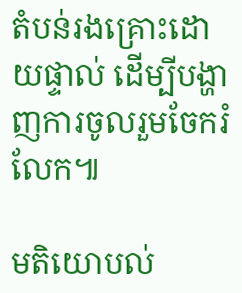តំបន់រងគ្រោះដោយផ្ទាល់ ដើម្បីបង្ហាញការចូលរួមចែករំលែក៕

មតិយោបល់